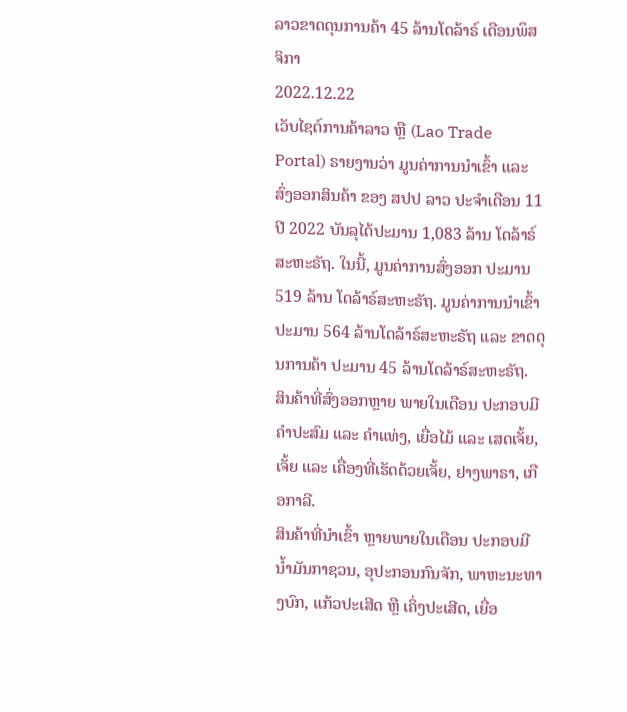ລາວຂາດດຸນການຄ້າ 45 ລ້ານໂດລ້າຣ໌ ເດືອນພຶສຈິກາ
2022.12.22
ເວັບໄຊຕ໌ການຄ້າລາວ ຫຼື (Lao Trade Portal) ຣາຍງານວ່າ ມູນຄ່າການນໍາເຂົ້າ ແລະ ສົ່ງອອກສິນຄ້າ ຂອງ ສປປ ລາວ ປະຈໍາເດືອນ 11 ປີ 2022 ບັນລຸໄດ້ປະມານ 1,083 ລ້ານ ໂດລ້າຣ໌ສະຫະຣັຖ. ໃນນີ້, ມູນຄ່າການສົ່ງອອກ ປະມານ 519 ລ້ານ ໂດລ້າຣ໌ສະຫະຣັຖ. ມູນຄ່າການນໍາເຂົ້າ ປະມານ 564 ລ້ານໂດລ້າຣ໌ສະຫະຣັຖ ແລະ ຂາດດຸນການຄ້າ ປະມານ 45 ລ້ານໂດລ້າຣ໌ສະຫະຣັຖ.
ສິນຄ້າທີ່ສົ່ງອອກຫຼາຍ ພາຍໃນເດືອນ ປະກອບມີ ຄຳປະສົມ ແລະ ຄຳແທ່ງ, ເຍື່ອໄມ້ ແລະ ເສດເຈັ້ຍ, ເຈັ້ຍ ແລະ ເຄື່ອງທີ່ເຮັດດ້ວຍເຈັ້ຍ, ຢາງພາຣາ, ເກືອກາລີ.
ສິນຄ້າທີ່ນໍາເຂົ້າ ຫຼາຍພາຍໃນເດືອນ ປະກອບມີ ນ້ຳມັນກາຊວນ, ອຸປະກອນກົນຈັກ, ພາຫະນະທາງບົກ, ແກ້ວປະເສີດ ຫຼື ເຄິ່ງປະເສີດ, ເຍື່ອ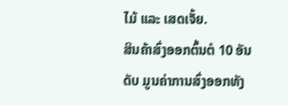ໄມ້ ແລະ ເສດເຈັ້ຍ.
ສິນຄ້າສົ່ງອອກຕົ້ນຕໍ 10 ອັນດັບ ມູນຄ່າການສົ່ງອອກທັງ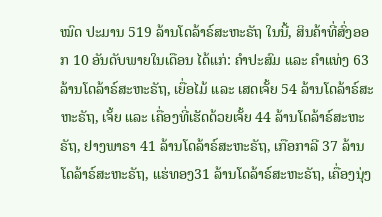ໝົດ ປະມານ 519 ລ້ານໂດລ້າຣ໌ສະຫະຣັຖ ໃນນີ້, ສິນຄ້າທີ່ສົ່ງອອກ 10 ອັນດັບພາຍໃນເດືອນ ໄດ້ແກ່: ຄຳປະສົມ ແລະ ຄຳແທ່ງ 63 ລ້ານໂດລ້າຣ໌ສະຫະຣັຖ, ເຍື່ອໄມ້ ແລະ ເສດເຈັ້ຍ 54 ລ້ານໂດລ້າຣ໌ສະຫະຣັຖ, ເຈັ້ຍ ແລະ ເຄື່ອງທີ່ເຮັດດ້ວຍເຈັ້ຍ 44 ລ້ານໂດລ້າຣ໌ສະຫະຣັຖ, ຢາງພາຣາ 41 ລ້ານໂດລ້າຣ໌ສະຫະຣັຖ, ເກືອກາລີ 37 ລ້ານໂດລ້າຣ໌ສະຫະຣັຖ, ແຮ່ທອງ31 ລ້ານໂດລ້າຣ໌ສະຫະຣັຖ, ເຄື່ອງນຸ່ງ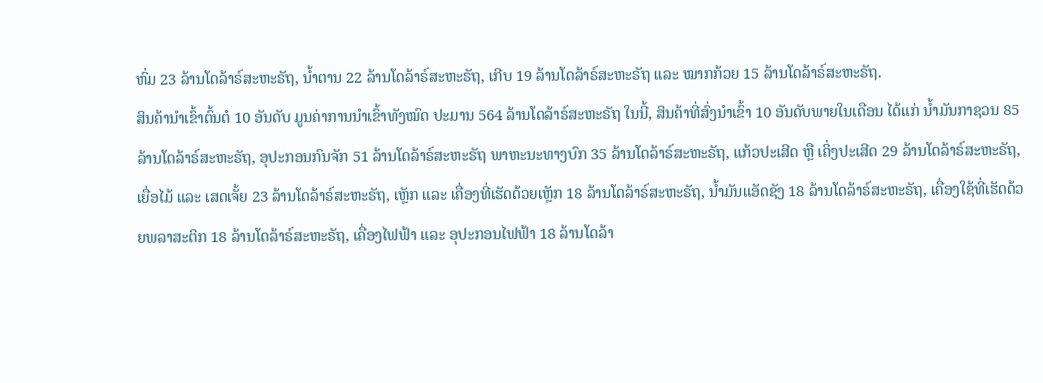ຫົ່ມ 23 ລ້ານໂດລ້າຣ໌ສະຫະຣັຖ, ນ້ຳຕານ 22 ລ້ານໂດລ້າຣ໌ສະຫະຣັຖ, ເກີບ 19 ລ້ານໂດລ້າຣ໌ສະຫະຣັຖ ແລະ ໝາກກ້ວຍ 15 ລ້ານໂດລ້າຣ໌ສະຫະຣັຖ.
ສິນຄ້ານໍາເຂົ້າຕົ້ນຕໍ 10 ອັນດັບ ມູນຄ່າການນຳເຂົ້າທັງໝົດ ປະມານ 564 ລ້ານໂດລ້າຣ໌ສະຫະຣັຖ ໃນນີ້, ສິນຄ້າທີ່ສົ່ງນໍາເຂົ້າ 10 ອັນດັບພາຍໃນເດືອນ ໄດ້ແກ່ ນ້ຳມັນກາຊວນ 85 ລ້ານໂດລ້າຣ໌ສະຫະຣັຖ, ອຸປະກອນກົນຈັກ 51 ລ້ານໂດລ້າຣ໌ສະຫະຣັຖ ພາຫະນະທາງບົກ 35 ລ້ານໂດລ້າຣ໌ສະຫະຣັຖ, ແກ້ວປະເສີດ ຫຼື ເຄິ່ງປະເສີດ 29 ລ້ານໂດລ້າຣ໌ສະຫະຣັຖ, ເຍື່ອໄມ້ ແລະ ເສດເຈັ້ຍ 23 ລ້ານໂດລ້າຣ໌ສະຫະຣັຖ, ເຫຼັກ ແລະ ເຄື່ອງທີ່ເຮັດດ້ວຍເຫຼັກ 18 ລ້ານໂດລ້າຣ໌ສະຫະຣັຖ, ນ້ຳມັນແອັດຊັງ 18 ລ້ານໂດລ້າຣ໌ສະຫະຣັຖ, ເຄື່ອງໃຊ້ທີ່ເຮັດດ້ວຍພລາສະຕິກ 18 ລ້ານໂດລ້າຣ໌ສະຫະຣັຖ, ເຄື່ອງໄຟຟ້າ ແລະ ອຸປະກອນໄຟຟ້າ 18 ລ້ານໂດລ້າ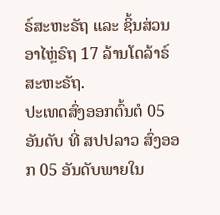ຣ໌ສະຫະຣັຖ ແລະ ຊິ້ນສ່ວນອາໄຫຼ່ຣົຖ 17 ລ້ານໂດລ້າຣ໌ສະຫະຣັຖ.
ປະເທດສົ່ງອອກຕົ້ນຕໍ 05 ອັນດັບ ທີ່ ສປປລາວ ສົ່ງອອກ 05 ອັນດັບພາຍໃນ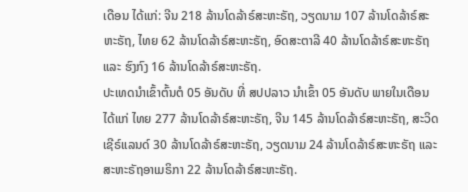ເດືອນ ໄດ້ແກ່: ຈີນ 218 ລ້ານໂດລ້າຣ໌ສະຫະຣັຖ, ວຽດນາມ 107 ລ້ານໂດລ້າຣ໌ສະຫະຣັຖ, ໄທຍ 62 ລ້ານໂດລ້າຣ໌ສະຫະຣັຖ, ອົດສະຕາລີ 40 ລ້ານໂດລ້າຣ໌ສະຫະຣັຖ ແລະ ຮົງກົງ 16 ລ້ານໂດລ້າຣ໌ສະຫະຣັຖ.
ປະເທດນໍາເຂົ້າຕົ້ນຕໍ 05 ອັນດັບ ທີ່ ສປປລາວ ນໍາເຂົ້າ 05 ອັນດັບ ພາຍໃນເດືອນ ໄດ້ແກ່ ໄທຍ 277 ລ້ານໂດລ້າຣ໌ສະຫະຣັຖ, ຈີນ 145 ລ້ານໂດລ້າຣ໌ສະຫະຣັຖ, ສະວິດເຊີຣ໌ແລນດ໌ 30 ລ້ານໂດລ້າຣ໌ສະຫະຣັຖ, ວຽດນາມ 24 ລ້ານໂດລ້າຣ໌ສະຫະຣັຖ ແລະ ສະຫະຣັຖອາເມຣິກາ 22 ລ້ານໂດລ້າຣ໌ສະຫະຣັຖ.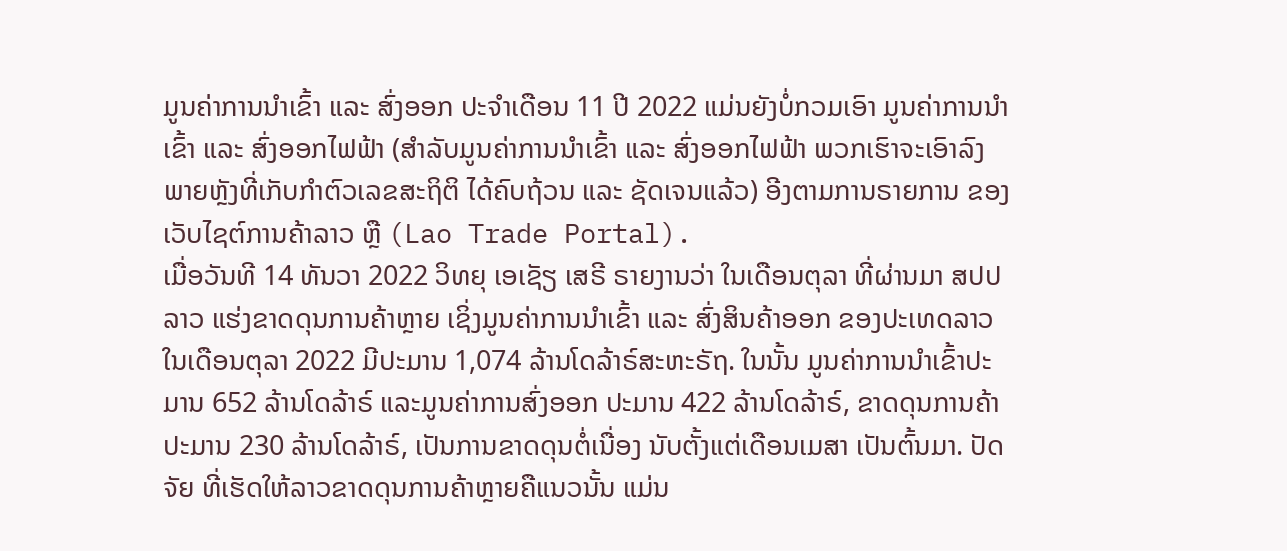ມູນຄ່າການນໍາເຂົ້າ ແລະ ສົ່ງອອກ ປະຈໍາເດືອນ 11 ປີ 2022 ແມ່ນຍັງບໍ່ກວມເອົາ ມູນຄ່າການນຳເຂົ້າ ແລະ ສົ່ງອອກໄຟຟ້າ (ສໍາລັບມູນຄ່າການນຳເຂົ້າ ແລະ ສົ່ງອອກໄຟຟ້າ ພວກເຮົາຈະເອົາລົງ ພາຍຫຼັງທີ່ເກັບກໍາຕົວເລຂສະຖິຕິ ໄດ້ຄົບຖ້ວນ ແລະ ຊັດເຈນແລ້ວ) ອີງຕາມການຣາຍການ ຂອງເວັບໄຊຕ໌ການຄ້າລາວ ຫຼື (Lao Trade Portal).
ເມື່ອວັນທີ 14 ທັນວາ 2022 ວິທຍຸ ເອເຊັຽ ເສຣີ ຣາຍງານວ່າ ໃນເດືອນຕຸລາ ທີ່ຜ່ານມາ ສປປ ລາວ ແຮ່ງຂາດດຸນການຄ້າຫຼາຍ ເຊິ່ງມູນຄ່າການນໍາເຂົ້າ ແລະ ສົ່ງສິນຄ້າອອກ ຂອງປະເທດລາວ ໃນເດືອນຕຸລາ 2022 ມີປະມານ 1,074 ລ້ານໂດລ້າຣ໌ສະຫະຣັຖ. ໃນນັ້ນ ມູນຄ່າການນໍາເຂົ້າປະມານ 652 ລ້ານໂດລ້າຣ໌ ແລະມູນຄ່າການສົ່ງອອກ ປະມານ 422 ລ້ານໂດລ້າຣ໌, ຂາດດຸນການຄ້າປະມານ 230 ລ້ານໂດລ້າຣ໌, ເປັນການຂາດດຸນຕໍ່ເນື່ອງ ນັບຕັ້ງແຕ່ເດືອນເມສາ ເປັນຕົ້ນມາ. ປັດຈັຍ ທີ່ເຮັດໃຫ້ລາວຂາດດຸນການຄ້າຫຼາຍຄືແນວນັ້ນ ແມ່ນ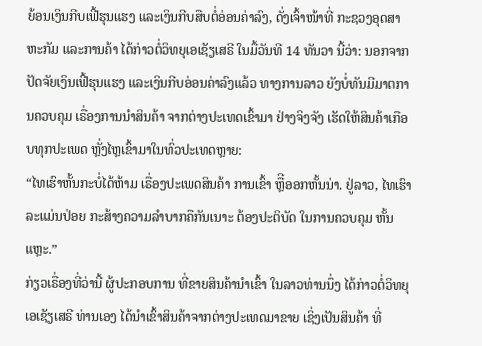ຍ້ອນເງິນກີບເຟີ້ຮຸນແຮງ ແລະເງິນກີບສືບຕໍ່ອ່ອນຄ່າລົງ, ດັ່ງເຈົ້າໜ້າທີ່ ກະຊວງອຸດສາຫະກັມ ແລະການຄ້າ ໄດ້ກ່າວຕໍ່ວິທຍຸເອເຊັຽເສຣີ ໃນມື້ວັນທີ 14 ທັນວາ ນີ້ວ່າ: ນອກຈາກປັດຈັຍເງິນເຟີ້ຮຸນແຮງ ແລະເງິນກີບອ່ອນຄ່າລົງແລ້ວ ທາງການລາວ ຍັງບໍ່ທັນມີມາຕການຄວບຄຸມ ເຣື່ອງການນໍາສິນຄ້າ ຈາກຕ່າງປະເທດເຂົ້າມາ ຢ່າງຈິງຈັງ ເຮັດໃຫ້ສິນຄ້າເກືອບທຸກປະເພດ ຫຼັ່ງໄຫຼເຂົ້າມາໃນທົ່ວປະເທດຫຼາຍ:
“ໄທເຮົາຫັ້ນກະບໍ່ໄດ້ຫ້າມ ເຣື່ອງປະເພດສິນຄ້າ ການເຂົ້າ ຫຼືີອອກຫັ້ນນ່າ. ຢູ່ລາວ, ໄທເຮົາລະແມ່ນປ່ອຍ ກະສ້າງຄວາມລໍາບາກຄືກັນເນາະ ຕ້ອງປະຕິບັດ ໃນການຄວບຄຸມ ຫັ້ນແຫຼະ.”
ກ່ຽວເຣື່ອງທີ່ວ່ານີ້ ຜູ້ປະກອບການ ທີ່ຂາຍສິນຄ້ານຳເຂົ້າ ໃນລາວທ່ານນຶ່ງ ໄດ້ກ່າວຕໍ່ວິທຍຸເອເຊັຽເສຣີ ທ່ານເອງ ໄດ້ນຳເຂົ້າສິນຄ້າຈາກຕ່າງປະເທດມາຂາຍ ເຊິ່ງເປັນສິນຄ້າ ທີ່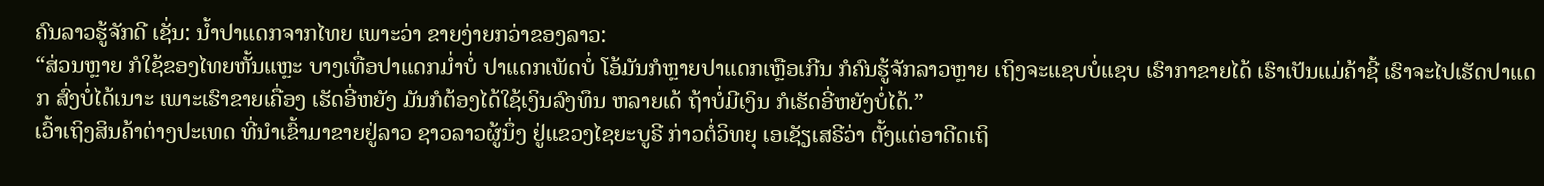ຄົນລາວຮູ້ຈັກດີ ເຊັ່ນ: ນໍ້າປາແດກຈາກໄທຍ ເພາະວ່າ ຂາຍງ່າຍກວ່າຂອງລາວ:
“ສ່ວນຫຼາຍ ກໍໃຊ້ຂອງໄທຍຫັ້ນແຫຼະ ບາງເທື່ອປາແດກມໍ່າບໍ່ ປາແດກເພັດບໍ່ ໂອ້ມັນກໍຫຼາຍປາແດກເຫຼືອເກີນ ກໍຄົນຮູ້ຈັກລາວຫຼາຍ ເຖິງຈະແຊບບໍ່ແຊບ ເຮົາກາຂາຍໄດ້ ເຮົາເປັນແມ່ຄ້າຊີ້ ເຮົາຈະໄປເຮັດປາແດກ ສົ່ງບໍ່ໄດ້ເນາະ ເພາະເຮົາຂາຍເຄື່ອງ ເຮັດອີ່ຫຍັງ ມັນກໍຕ້ອງໄດ້ໃຊ້ເງິນລົງທຶນ ຫລາຍເດ້ ຖ້າບໍ່ມີເງິນ ກໍເຮັດອີ່ຫຍັງບໍ່ໄດ້.”
ເວົ້າເຖິງສິນຄ້າຕ່າງປະເທດ ທີ່ນໍາເຂົ້າມາຂາຍຢູ່ລາວ ຊາວລາວຜູ້ນຶ່ງ ຢູ່ແຂວງໄຊຍະບູຣີ ກ່າວຕໍ່ວິທຍຸ ເອເຊັຽເສຣີວ່າ ຕັ້ງແຕ່ອາດີດເຖິ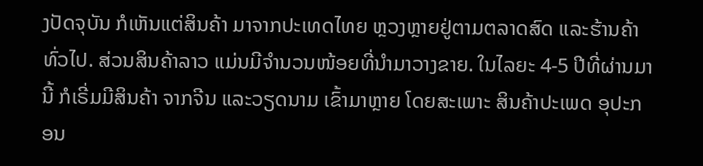ງປັດຈຸບັນ ກໍເຫັນແຕ່ສິນຄ້າ ມາຈາກປະເທດໄທຍ ຫຼວງຫຼາຍຢູ່ຕາມຕລາດສົດ ແລະຮ້ານຄ້າທົ່ວໄປ. ສ່ວນສິນຄ້າລາວ ແມ່ນມີຈໍານວນໜ້ອຍທີ່ນໍາມາວາງຂາຍ. ໃນໄລຍະ 4-5 ປີທີ່ຜ່ານມານີ້ ກໍເຣີ່ມມີສິນຄ້າ ຈາກຈີນ ແລະວຽດນາມ ເຂົ້າມາຫຼາຍ ໂດຍສະເພາະ ສິນຄ້າປະເພດ ອຸປະກອນ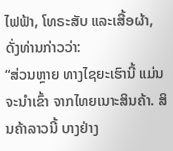ໄຟຟ້າ, ໂທຣະສັບ ແລະເສື້ອຜ້າ, ດັ່ງທ່ານກ່າວວ່າ:
“ສ່ວນຫຼາຍ ທາງໄຊຍະເຮົານີ້ ແມ່ນຈະນໍາເຂົ້າ ຈາກໄທຍເນາະສິນຄ້າ. ສິນຄ້າລາວນີ້ ບາງຢ່າງ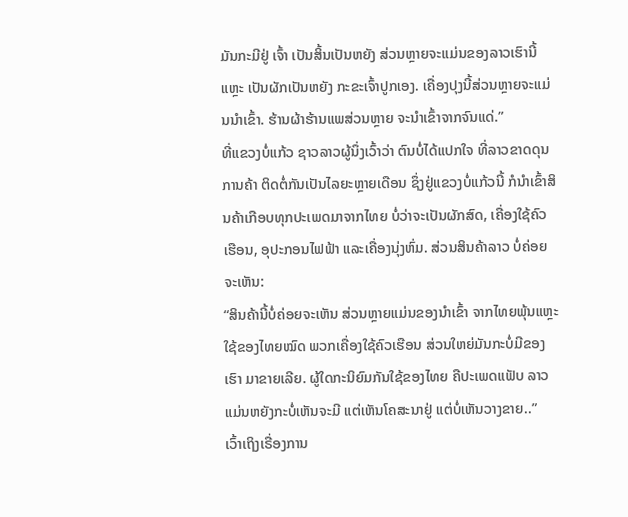ມັນກະມີຢູ່ ເຈົ້າ ເປັນສິ້ນເປັນຫຍັງ ສ່ວນຫຼາຍຈະແມ່ນຂອງລາວເຮົານີ້ແຫຼະ ເປັນຜັກເປັນຫຍັງ ກະຂະເຈົ້າປູກເອງ. ເຄື່ອງປຸງນີ້ສ່ວນຫຼາຍຈະແມ່ນນໍາເຂົ້າ. ຮ້ານຜ້າຮ້ານແພສ່ວນຫຼາຍ ຈະນໍາເຂົ້າຈາກຈົນແດ່.”
ທີ່ແຂວງບໍ່ແກ້ວ ຊາວລາວຜູ້ນຶ່ງເວົ້າວ່າ ຕົນບໍ່ໄດ້ແປກໃຈ ທີ່ລາວຂາດດຸນການຄ້າ ຕິດຕໍ່ກັນເປັນໄລຍະຫຼາຍເດືອນ ຊຶ່ງຢູ່ແຂວງບໍ່ແກ້ວນີ້ ກໍນໍາເຂົ້າສິນຄ້າເກືອບທຸກປະເພດມາຈາກໄທຍ ບໍ່ວ່າຈະເປັນຜັກສົດ, ເຄື່ອງໃຊ້ຄົວເຮືອນ, ອຸປະກອນໄຟຟ້າ ແລະເຄື່ອງນຸ່ງຫົ່ມ. ສ່ວນສິນຄ້າລາວ ບໍ່ຄ່ອຍຈະເຫັນ:
“ສິນຄ້ານີ້ບໍ່ຄ່ອຍຈະເຫັນ ສ່ວນຫຼາຍແມ່ນຂອງນໍາເຂົ້າ ຈາກໄທຍພຸ້ນແຫຼະ ໃຊ້ຂອງໄທຍໝົດ ພວກເຄື່ອງໃຊ້ຄົວເຮືອນ ສ່ວນໃຫຍ່ມັນກະບໍ່ມີຂອງເຮົາ ມາຂາຍເລີຍ. ຜູ້ໃດກະນິຍົມກັນໃຊ້ຂອງໄທຍ ຄືປະເພດແຟັບ ລາວ ແມ່ນຫຍັງກະບໍ່ເຫັນຈະມີ ແຕ່ເຫັນໂຄສະນາຢູ່ ແຕ່ບໍ່ເຫັນວາງຂາຍ..”
ເວົ້າເຖິງເຣື່ອງການ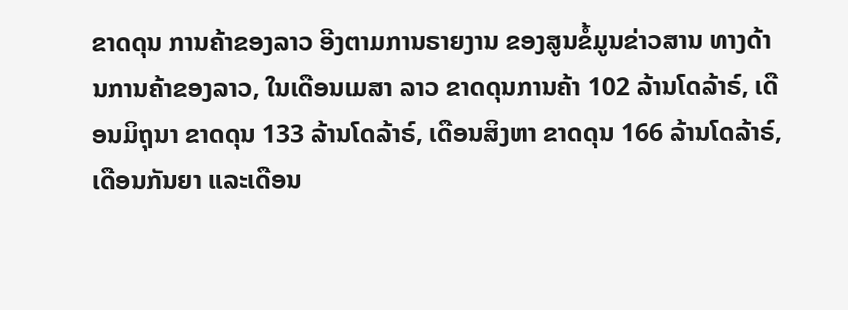ຂາດດຸນ ການຄ້າຂອງລາວ ອີງຕາມການຣາຍງານ ຂອງສູນຂໍ້ມູນຂ່າວສານ ທາງດ້ານການຄ້າຂອງລາວ, ໃນເດືອນເມສາ ລາວ ຂາດດຸນການຄ້າ 102 ລ້ານໂດລ້າຣ໌, ເດືອນມິຖຸນາ ຂາດດຸນ 133 ລ້ານໂດລ້າຣ໌, ເດືອນສິງຫາ ຂາດດຸນ 166 ລ້ານໂດລ້າຣ໌, ເດືອນກັນຍາ ແລະເດືອນ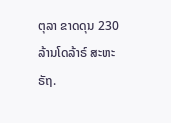ຕຸລາ ຂາດດຸນ 230 ລ້ານໂດລ້າຣ໌ ສະຫະຣັຖ.